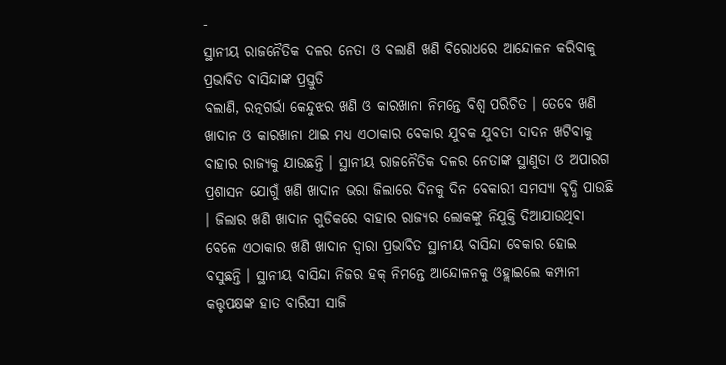-
ସ୍ଥାନୀୟ ରାଜନୈତିକ ଦଳର ନେତା ଓ ବଲାଣି ଖଣି ବିରୋଧରେ ଆନ୍ଦୋଳନ କରିବାକୁ ପ୍ରଭାବିତ ବାସିନ୍ଦାଙ୍କ ପ୍ରସ୍ତୁତି
ବଲାଣି, ରତ୍ନଗର୍ଭା କେନ୍ଦୁଝର ଖଣି ଓ କାରଖାନା ନିମନ୍ତେ ବିଶ୍ଵ ପରିଚିତ । ତେବେ ଖଣି ଖାଦାନ ଓ କାରଖାନା ଥାଇ ମଧ୍ୟ ଏଠାକାର ବେକାର ଯୁବକ ଯୁବତୀ ଦାଦନ ଖଟିବାକୁ ବାହାର ରାଜ୍ୟକୁ ଯାଉଛନ୍ତି । ସ୍ଥାନୀୟ ରାଜନୈତିକ ଦଳର ନେତାଙ୍କ ସ୍ଥାଣୁତା ଓ ଅପାରଗ ପ୍ରଶାସନ ଯୋଗୁଁ ଖଣି ଖାଦାନ ଭରା ଜିଲାରେ ଦିନକୁ ଦିନ ବେକାରୀ ସମସ୍ୟା ବୃଦ୍ଧି ପାଉଛି । ଜିଲାର ଖଣି ଖାଦାନ ଗୁଡିକରେ ବାହାର ରାଜ୍ୟର ଲୋକଙ୍କୁ ନିଯୁକ୍ତି ଦିଆଯାଉଥିବା ବେଳେ ଏଠାକାର ଖଣି ଖାଦାନ ଦ୍ଵାରା ପ୍ରଭାବିତ ସ୍ଥାନୀୟ ବାସିନ୍ଦା ବେକାର ହୋଇ ବସୁଛନ୍ତି । ସ୍ଥାନୀୟ ବାସିନ୍ଦା ନିଜର ହକ୍ ନିମନ୍ତେ ଆନ୍ଦୋଳନକୁ ଓହ୍ଲାଇଲେ କମ୍ପାନୀ କତ୍ତୃପକ୍ଷଙ୍କ ହାତ ବାରିସୀ ସାଜି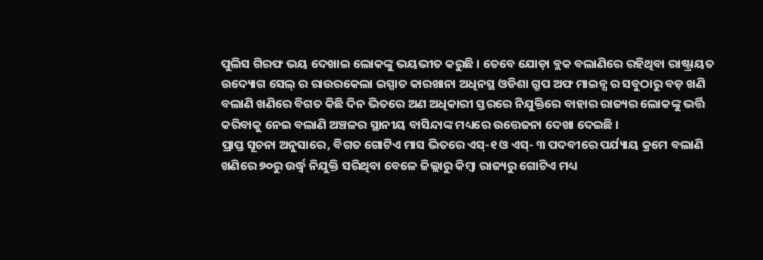ପୁଲିସ ଗିରଫ ଭୟ ଦେଖାଇ ଲୋକଙ୍କୁ ଭୟଭୀତ କରୁଛି । ତେବେ ଯୋଡ଼ା ବ୍ଲକ ବଲାଣିରେ ରହିଥିବା ରାଷ୍ଟ୍ରାୟତ ଉଦ୍ୟୋଗ ସେଲ୍ ର ରାଉରକେଲା ଇସ୍ପାତ କାରଖାନା ଅଧିନସ୍ଥ ଓଡିଶା ଗ୍ରୁପ ଅଫ ମାଇନ୍ସ ର ସବୁଠାରୁ ବଡ଼ ଖଣି ବଲାଣି ଖଣିରେ ବିଗତ କିଛି ଦିନ ଭିତରେ ଅଣ ଅଧିକାରୀ ସ୍ତରରେ ନିଯୁକ୍ତିରେ ବାହାର ରାଜ୍ୟର ଲୋକଙ୍କୁ ଭର୍ତ୍ତି କରିବାକୁ ନେଇ ବଲାଣି ଅଞ୍ଚଳର ସ୍ଥାନୀୟ ବାସିନ୍ଦାଙ୍କ ମଧ୍ୟରେ ଉତ୍ତେଜନା ଦେଖା ଦେଇଛି ।
ପ୍ରାପ୍ତ ସୂଚନା ଅନୁସାରେ, ବିଗତ ଗୋଟିଏ ମାସ ଭିତରେ ଏସ୍-୧ ଓ ଏସ୍- ୩ ପଦବୀରେ ପର୍ଯ୍ୟାୟ କ୍ରମେ ବଲାଣି ଖଣିରେ ୭୦ରୁ ଉର୍ଦ୍ଧ୍ଵ ନିଯୁକ୍ତି ସରିଥିବା ବେଳେ ଜିଲ୍ଲାରୁ କିମ୍ବା ରାଜ୍ୟରୁ ଗୋଟିଏ ମଧ୍ୟ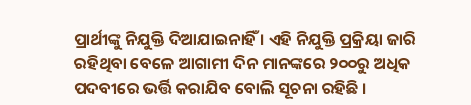ପ୍ରାର୍ଥୀଙ୍କୁ ନିଯୁକ୍ତି ଦିଆଯାଇନାହିଁ । ଏହି ନିଯୁକ୍ତି ପ୍ରକ୍ରିୟା ଜାରି ରହିଥିବା ବେଳେ ଆଗାମୀ ଦିନ ମାନଙ୍କରେ ୨୦୦ରୁ ଅଧିକ ପଦବୀରେ ଭର୍ତ୍ତି କରାଯିବ ବୋଲି ସୂଚନା ରହିଛି ।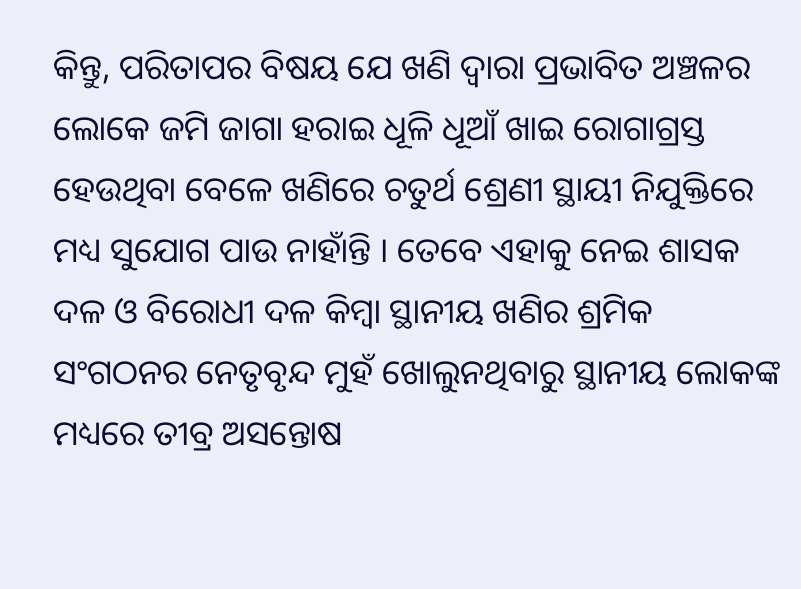କିନ୍ତୁ, ପରିତାପର ବିଷୟ ଯେ ଖଣି ଦ୍ଵାରା ପ୍ରଭାବିତ ଅଞ୍ଚଳର ଲୋକେ ଜମି ଜାଗା ହରାଇ ଧୂଳି ଧୂଆଁ ଖାଇ ରୋଗାଗ୍ରସ୍ତ ହେଉଥିବା ବେଳେ ଖଣିରେ ଚତୁର୍ଥ ଶ୍ରେଣୀ ସ୍ଥାୟୀ ନିଯୁକ୍ତିରେ ମଧ୍ୟ ସୁଯୋଗ ପାଉ ନାହାଁନ୍ତି । ତେବେ ଏହାକୁ ନେଇ ଶାସକ ଦଳ ଓ ବିରୋଧୀ ଦଳ କିମ୍ବା ସ୍ଥାନୀୟ ଖଣିର ଶ୍ରମିକ ସଂଗଠନର ନେତୃବୃନ୍ଦ ମୁହଁ ଖୋଲୁନଥିବାରୁ ସ୍ଥାନୀୟ ଲୋକଙ୍କ ମଧ୍ୟରେ ତୀବ୍ର ଅସନ୍ତୋଷ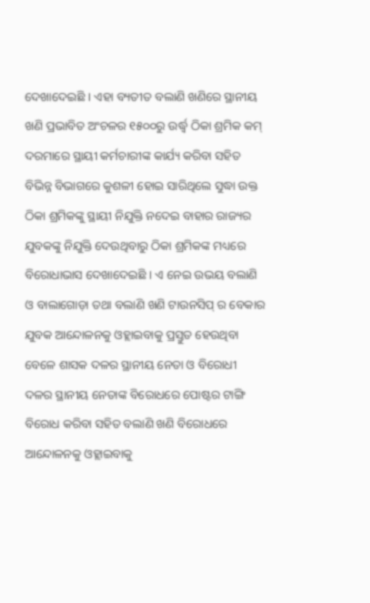ଦେଖାଦେଇଛି । ଏହା ବ୍ୟତୀତ ବଲାଣି ଖଣିରେ ସ୍ଥାନୀୟ ଖଣି ପ୍ରଭାବିତ ଅଂଚଳର ୧୫୦୦ରୁ ଉର୍ଦ୍ଧ୍ଵ ଠିକା ଶ୍ରମିକ କମ୍ ଦରମାରେ ସ୍ଥାୟୀ କର୍ମଚାରୀଙ୍କ କାର୍ଯ୍ୟ କରିବା ସହିତ ବିଭିନ୍ନ ବିଭାଗରେ କୁଶଳୀ ହୋଇ ସାରିଥିଲେ ସୁଦ୍ଧା ଉକ୍ତ ଠିକା ଶ୍ରମିକଙ୍କୁ ସ୍ଥାୟୀ ନିଯୁକ୍ତି ନଦେଇ ବାହାର ରାଜ୍ୟର ଯୁବକଙ୍କୁ ନିଯୁକ୍ତି ଦେଉଥିବାରୁ ଠିକା ଶ୍ରମିକଙ୍କ ମଧ୍ୟରେ ବିରୋଧାଭାସ ଦେଖାଦେଇଛି । ଏ ନେଇ ଉଭୟ ବଲାଣି ଓ ବାଲାଗୋଡ଼ା ତଥା ବଲାଣି ଖଣି ଟାଉନସିପ୍ ର ବେକାର ଯୁବକ ଆନ୍ଦୋଳନକୁ ଓହ୍ଲାଇବାକୁ ପ୍ରସ୍ତୁତ ହେଉଥିବା ବେଳେ ଶାସକ ଦଳର ସ୍ଥାନୀୟ ନେତା ଓ ବିରୋଧୀ ଦଳର ସ୍ଥାନୀୟ ନେତାଙ୍କ ବିରୋଧରେ ପୋଷ୍ଟର ଟାଙ୍ଗି ବିରୋଧ କରିବା ସହିତ ବଲାଣି ଖଣି ବିରୋଧରେ ଆନ୍ଦୋଳନକୁ ଓହ୍ଲାଇବାକୁ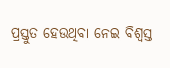ପ୍ରସ୍ତୁତ ହେଉଥିବା ନେଇ ବିଶ୍ଵସ୍ତ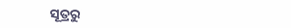ସୂତ୍ରରୁ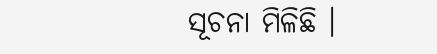ସୂଚନା ମିଳିଛି ।